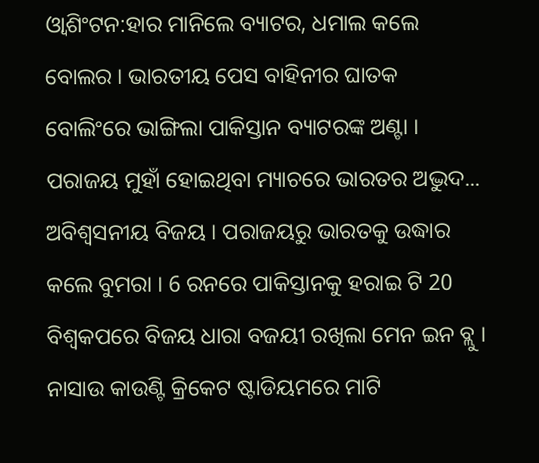ଓ୍ବାଶିଂଟନ:ହାର ମାନିଲେ ବ୍ୟାଟର, ଧମାଲ କଲେ ବୋଲର । ଭାରତୀୟ ପେସ ବାହିନୀର ଘାତକ ବୋଲିଂରେ ଭାଙ୍ଗିଲା ପାକିସ୍ତାନ ବ୍ୟାଟରଙ୍କ ଅଣ୍ଟା । ପରାଜୟ ମୁହାଁ ହୋଇଥିବା ମ୍ୟାଚରେ ଭାରତର ଅଦ୍ଭୁଦ... ଅବିଶ୍ବସନୀୟ ବିଜୟ । ପରାଜୟରୁ ଭାରତକୁ ଉଦ୍ଧାର କଲେ ବୁମରା । 6 ରନରେ ପାକିସ୍ତାନକୁ ହରାଇ ଟି 20 ବିଶ୍ବକପରେ ବିଜୟ ଧାରା ବଜୟୀ ରଖିଲା ମେନ ଇନ ବ୍ଲୁ । ନାସାଉ କାଉଣ୍ଟି କ୍ରିକେଟ ଷ୍ଟାଡିୟମରେ ମାଟି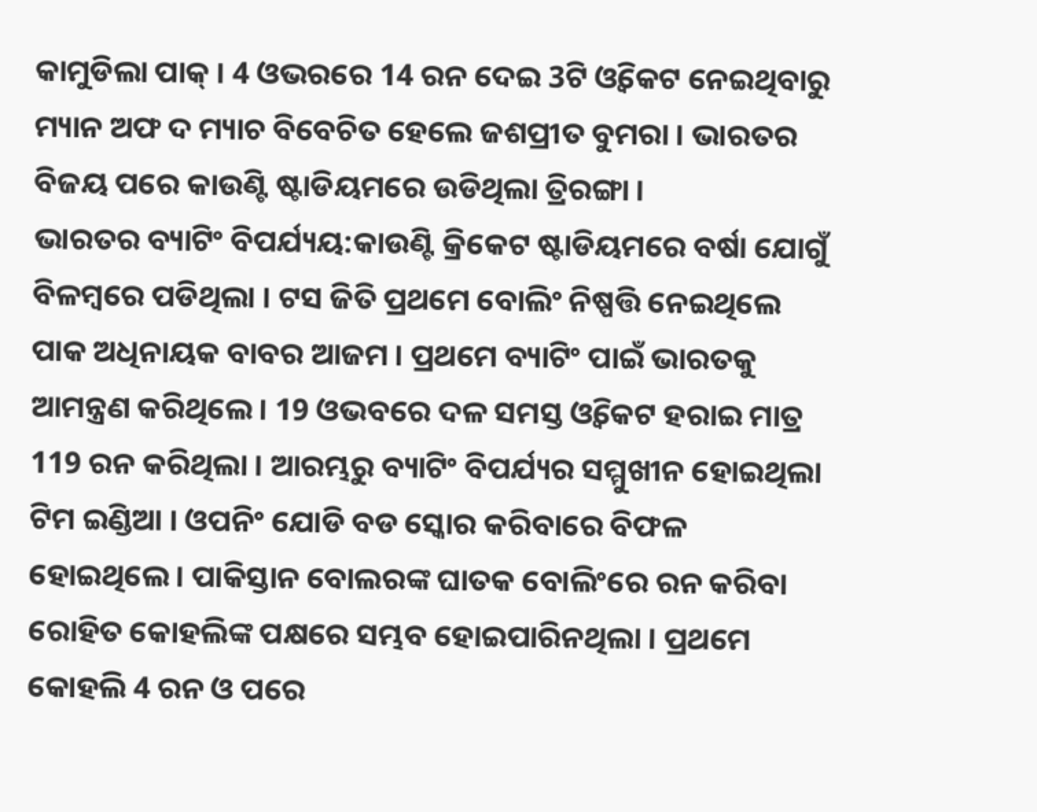କାମୁଡିଲା ପାକ୍ । 4 ଓଭରରେ 14 ରନ ଦେଇ 3ଟି ଓ୍ବିକେଟ ନେଇଥିବାରୁ ମ୍ୟାନ ଅଫ ଦ ମ୍ୟାଚ ବିବେଚିତ ହେଲେ ଜଶପ୍ରୀତ ବୁମରା । ଭାରତର ବିଜୟ ପରେ କାଉଣ୍ଟି ଷ୍ଟାଡିୟମରେ ଉଡିଥିଲା ତ୍ରିରଙ୍ଗା ।
ଭାରତର ବ୍ୟାଟିଂ ବିପର୍ଯ୍ୟୟ:କାଉଣ୍ଟି କ୍ରିକେଟ ଷ୍ଟାଡିୟମରେ ବର୍ଷା ଯୋଗୁଁ ବିଳମ୍ବରେ ପଡିଥିଲା । ଟସ ଜିତି ପ୍ରଥମେ ବୋଲିଂ ନିଷ୍ପତ୍ତି ନେଇଥିଲେ ପାକ ଅଧିନାୟକ ବାବର ଆଜମ । ପ୍ରଥମେ ବ୍ୟାଟିଂ ପାଇଁ ଭାରତକୁ ଆମନ୍ତ୍ରଣ କରିଥିଲେ । 19 ଓଭବରେ ଦଳ ସମସ୍ତ ଓ୍ବିକେଟ ହରାଇ ମାତ୍ର 119 ରନ କରିଥିଲା । ଆରମ୍ଭରୁ ବ୍ୟାଟିଂ ବିପର୍ଯ୍ୟର ସମ୍ମୁଖୀନ ହୋଇଥିଲା ଟିମ ଇଣ୍ଡିଆ । ଓପନିଂ ଯୋଡି ବଡ ସ୍କୋର କରିବାରେ ବିଫଳ ହୋଇଥିଲେ । ପାକିସ୍ତାନ ବୋଲରଙ୍କ ଘାତକ ବୋଲିଂରେ ରନ କରିବା ରୋହିତ କୋହଲିଙ୍କ ପକ୍ଷରେ ସମ୍ଭବ ହୋଇପାରିନଥିଲା । ପ୍ରଥମେ କୋହଲି 4 ରନ ଓ ପରେ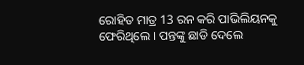ରୋହିତ ମାତ୍ର 13 ରନ କରି ପାଭିଲିୟନକୁ ଫେରିଥିଲେ । ପନ୍ତଙ୍କୁ ଛାଡି ଦେଲେ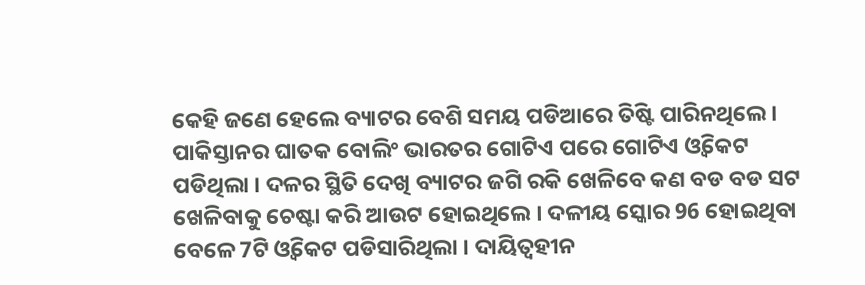କେହି ଜଣେ ହେଲେ ବ୍ୟାଟର ବେଶି ସମୟ ପଡିଆରେ ତିଷ୍ଟି ପାରିନଥିଲେ । ପାକିସ୍ତାନର ଘାତକ ବୋଲିଂ ଭାରତର ଗୋଟିଏ ପରେ ଗୋଟିଏ ଓ୍ବିକେଟ ପଡିଥିଲା । ଦଳର ସ୍ଥିତି ଦେଖି ବ୍ୟାଟର ଜଗି ରକି ଖେଳିବେ କଣ ବଡ ବଡ ସଟ ଖେଳିବାକୁ ଚେଷ୍ଟା କରି ଆଉଟ ହୋଇଥିଲେ । ଦଳୀୟ ସ୍କୋର 96 ହୋଇଥିବା ବେଳେ 7ଟି ଓ୍ବିକେଟ ପଡିସାରିଥିଲା । ଦାୟିତ୍ବହୀନ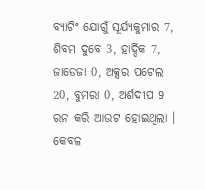ବ୍ୟାଟିଂ ଯୋଗୁଁ ସୂର୍ଯ୍ୟକୁମାର 7, ଶିବମ ଦୁବେ 3, ହାର୍ଦ୍ଦିକ 7, ଜାଡେଜା 0, ଅକ୍ସର ପଟେଲ 20, ବୁମରା 0, ଅର୍ଶଦୀପ 9 ରନ କରି ଆଉଟ ହୋଇଥିଲା । କେବଳ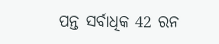ପନ୍ତ ସର୍ବାଧିକ 42 ରନ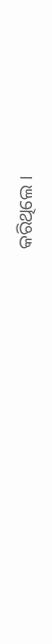କରିଥିଲେ ।